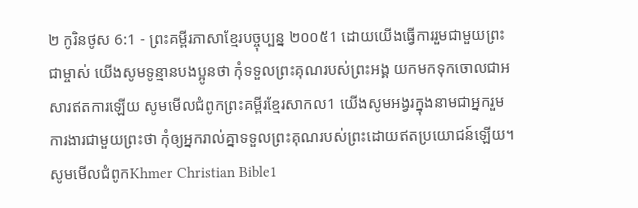២ កូរិនថូស 6:1 - ព្រះគម្ពីរភាសាខ្មែរបច្ចុប្បន្ន ២០០៥1 ដោយយើងធ្វើការរួមជាមួយព្រះជាម្ចាស់ យើងសូមទូន្មានបងប្អូនថា កុំទទួលព្រះគុណរបស់ព្រះអង្គ យកមកទុកចោលជាអសារឥតការឡើយ សូមមើលជំពូកព្រះគម្ពីរខ្មែរសាកល1 យើងសូមអង្វរក្នុងនាមជាអ្នករួមការងារជាមួយព្រះថា កុំឲ្យអ្នករាល់គ្នាទទួលព្រះគុណរបស់ព្រះដោយឥតប្រយោជន៍ឡើយ។ សូមមើលជំពូកKhmer Christian Bible1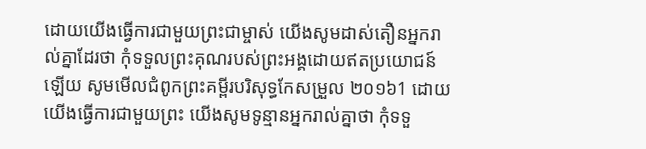ដោយយើងធ្វើការជាមួយព្រះជាម្ចាស់ យើងសូមដាស់តឿនអ្នករាល់គ្នាដែរថា កុំទទួលព្រះគុណរបស់ព្រះអង្គដោយឥតប្រយោជន៍ឡើយ សូមមើលជំពូកព្រះគម្ពីរបរិសុទ្ធកែសម្រួល ២០១៦1 ដោយយើងធ្វើការជាមួយព្រះ យើងសូមទូន្មានអ្នករាល់គ្នាថា កុំទទួ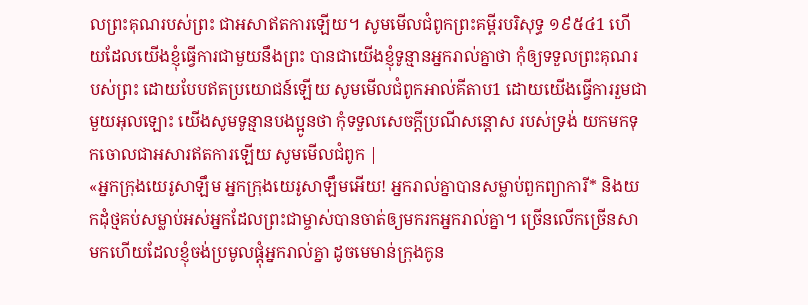លព្រះគុណរបស់ព្រះ ជាអសាឥតការឡើយ។ សូមមើលជំពូកព្រះគម្ពីរបរិសុទ្ធ ១៩៥៤1 ហើយដែលយើងខ្ញុំធ្វើការជាមួយនឹងព្រះ បានជាយើងខ្ញុំទូន្មានអ្នករាល់គ្នាថា កុំឲ្យទទួលព្រះគុណរបស់ព្រះ ដោយបែបឥតប្រយោជន៍ឡើយ សូមមើលជំពូកអាល់គីតាប1 ដោយយើងធ្វើការរួមជាមួយអុលឡោះ យើងសូមទូន្មានបងប្អូនថា កុំទទួលសេចក្តីប្រណីសន្តោស របស់ទ្រង់ យកមកទុកចោលជាអសារឥតការឡើយ សូមមើលជំពូក |
«អ្នកក្រុងយេរូសាឡឹម អ្នកក្រុងយេរូសាឡឹមអើយ! អ្នករាល់គ្នាបានសម្លាប់ពួកព្យាការី* និងយកដុំថ្មគប់សម្លាប់អស់អ្នកដែលព្រះជាម្ចាស់បានចាត់ឲ្យមករកអ្នករាល់គ្នា។ ច្រើនលើកច្រើនសាមកហើយដែលខ្ញុំចង់ប្រមូលផ្ដុំអ្នករាល់គ្នា ដូចមេមាន់ក្រុងកូន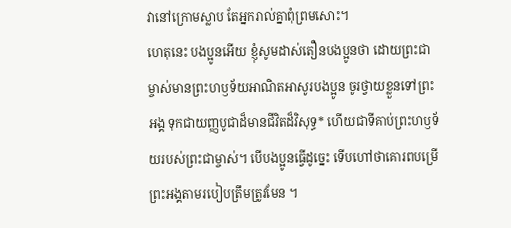វានៅក្រោមស្លាប តែអ្នករាល់គ្នាពុំព្រមសោះ។
ហេតុនេះ បងប្អូនអើយ ខ្ញុំសូមដាស់តឿនបងប្អូនថា ដោយព្រះជាម្ចាស់មានព្រះហឫទ័យអាណិតអាសូរបងប្អូន ចូរថ្វាយខ្លួនទៅព្រះអង្គ ទុកជាយញ្ញបូជាដ៏មានជីវិតដ៏វិសុទ្ធ* ហើយជាទីគាប់ព្រះហឫទ័យរបស់ព្រះជាម្ចាស់។ បើបងប្អូនធ្វើដូច្នេះ ទើបហៅថាគោរពបម្រើព្រះអង្គតាមរបៀបត្រឹមត្រូវមែន ។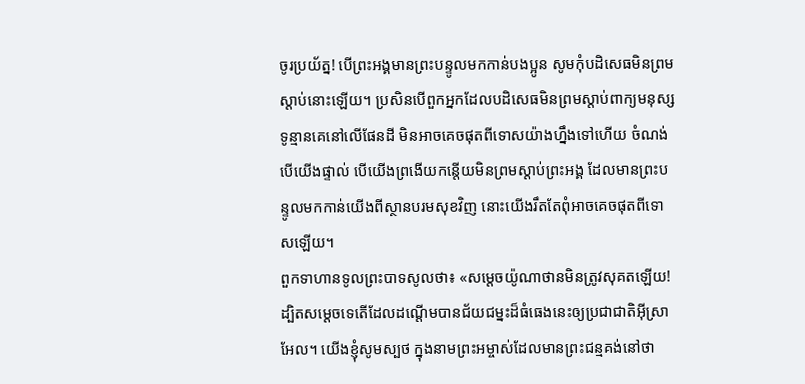ចូរប្រយ័ត្ន! បើព្រះអង្គមានព្រះបន្ទូលមកកាន់បងប្អូន សូមកុំបដិសេធមិនព្រមស្ដាប់នោះឡើយ។ ប្រសិនបើពួកអ្នកដែលបដិសេធមិនព្រមស្ដាប់ពាក្យមនុស្សទូន្មានគេនៅលើផែនដី មិនអាចគេចផុតពីទោសយ៉ាងហ្នឹងទៅហើយ ចំណង់បើយើងផ្ទាល់ បើយើងព្រងើយកន្តើយមិនព្រមស្ដាប់ព្រះអង្គ ដែលមានព្រះបន្ទូលមកកាន់យើងពីស្ថានបរមសុខវិញ នោះយើងរឹតតែពុំអាចគេចផុតពីទោសឡើយ។
ពួកទាហានទូលព្រះបាទសូលថា៖ «សម្ដេចយ៉ូណាថានមិនត្រូវសុគតឡើយ! ដ្បិតសម្ដេចទេតើដែលដណ្ដើមបានជ័យជម្នះដ៏ធំធេងនេះឲ្យប្រជាជាតិអ៊ីស្រាអែល។ យើងខ្ញុំសូមស្បថ ក្នុងនាមព្រះអម្ចាស់ដែលមានព្រះជន្មគង់នៅថា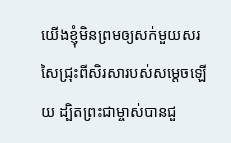យើងខ្ញុំមិនព្រមឲ្យសក់មួយសរសៃជ្រុះពីសិរសារបស់សម្ដេចឡើយ ដ្បិតព្រះជាម្ចាស់បានជួ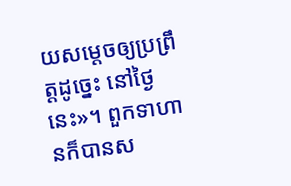យសម្ដេចឲ្យប្រព្រឹត្តដូច្នេះ នៅថ្ងៃនេះ»។ ពួកទាហានក៏បានស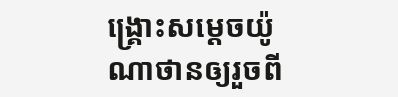ង្គ្រោះសម្ដេចយ៉ូណាថានឲ្យរួចពី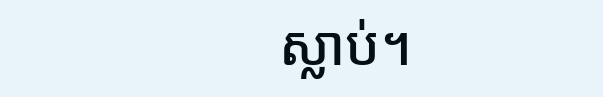ស្លាប់។